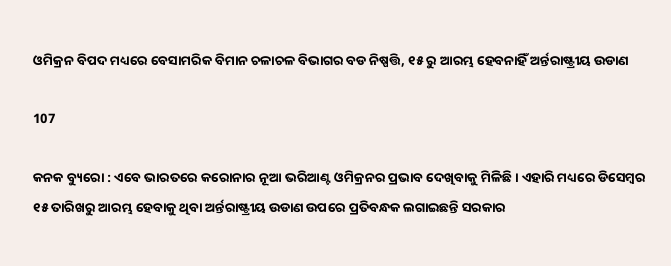ଓମିକ୍ରନ ବିପଦ ମଧ୍ୟରେ ବେସାମରିକ ବିମାନ ଚଳାଚଳ ବିଭାଗର ବଡ ନିଷ୍ପତ୍ତି, ୧୫ ରୁ ଆରମ୍ଭ ହେବନାହିଁ ଅର୍ନ୍ତରାଷ୍ଟ୍ରୀୟ ଉଡାଣ

107

କନକ ବ୍ୟୁରୋ : ଏବେ ଭାରତରେ କରୋନାର ନୂଆ ଭରିଆଣ୍ଟ ଓମିକ୍ରନର ପ୍ରଭାବ ଦେଖିବାକୁ ମିଳିଛି । ଏହାରି ମଧ୍ୟରେ ଡିସେମ୍ବର ୧୫ ତାରିଖରୁ ଆରମ୍ଭ ହେବାକୁ ଥିବା ଅର୍ନ୍ତରାଷ୍ଟ୍ରୀୟ ଉଡାଣ ଉପରେ ପ୍ରତିବନ୍ଧକ ଲଗାଇଛନ୍ତି ସରକାର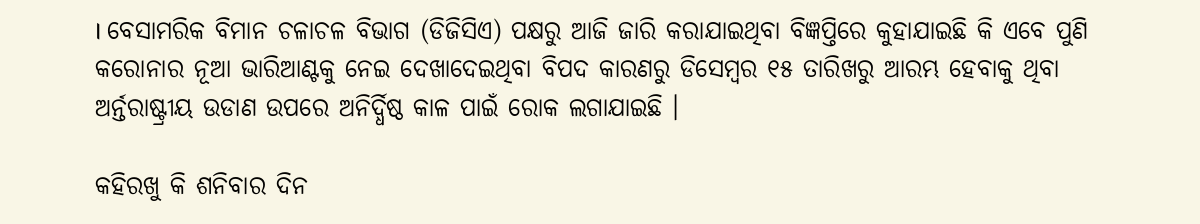। ବେସାମରିକ ବିମାନ ଚଳାଚଳ ବିଭାଗ (ଡିଜିସିଏ) ପକ୍ଷରୁ ଆଜି ଜାରି କରାଯାଇଥିବା ବିଜ୍ଞପ୍ତିରେ କୁହାଯାଇଛି କି ଏବେ ପୁଣି କରୋନାର ନୂଆ ଭାରିଆଣ୍ଟକୁ ନେଇ ଦେଖାଦେଇଥିବା ବିପଦ କାରଣରୁ ଡିସେମ୍ବର ୧୫ ତାରିଖରୁ ଆରମ୍ଭ ହେବାକୁ ଥିବା ଅର୍ନ୍ତରାଷ୍ଟ୍ରୀୟ ଉଡାଣ ଉପରେ ଅନିର୍ଦ୍ଧିଷ୍ଠ କାଳ ପାଇଁ ରୋକ ଲଗାଯାଇଛି ।

କହିରଖୁ କି ଶନିବାର ଦିନ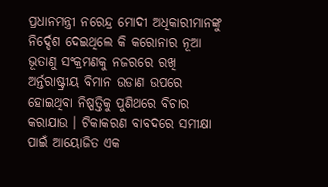ପ୍ରଧାନମନ୍ତ୍ରୀ ନରେନ୍ଦ୍ର ମୋଦୀ ଅଧିକାରୀମାନଙ୍କୁ ନିର୍ଦ୍ଦେଶ ଦେଇଥିଲେ କି କରୋନାର ନୂଆ ଭୂତାଣୁ ସଂକ୍ରମଣକୁ ନଜରରେ ରଖି ଅର୍ନ୍ତରାଷ୍ଟ୍ରୀୟ ବିମାନ ଉଡାଣ ଉପରେ ହୋଇଥିବା ନିଷ୍ପତ୍ତିକୁ ପୁଣିଥରେ ବିଚାର କରାଯାଉ । ଟିକାକରଣ ବାବଦରେ ସମୀକ୍ଷା ପାଇଁ ଆୟୋଜିତ ଏକ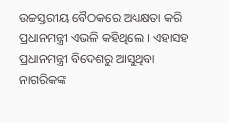ଉଚ୍ଚସ୍ତରୀୟ ବୈଠକରେ ଅଧ୍ୟକ୍ଷତା କରି ପ୍ରଧାନମନ୍ତ୍ରୀ ଏଭଳି କହିଥିଲେ । ଏହାସହ ପ୍ରଧାନମନ୍ତ୍ରୀ ବିଦେଶରୁ ଆସୁଥିବା ନାଗରିକଙ୍କ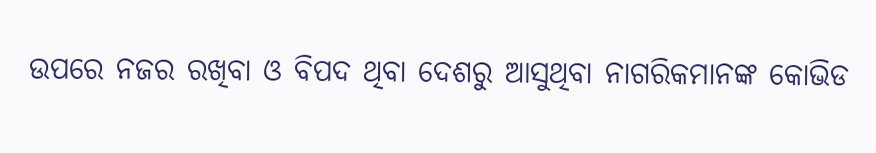ଉପରେ ନଜର ରଖିବା ଓ ବିପଦ ଥିବା ଦେଶରୁ ଆସୁଥିବା ନାଗରିକମାନଙ୍କ କୋଭିଡ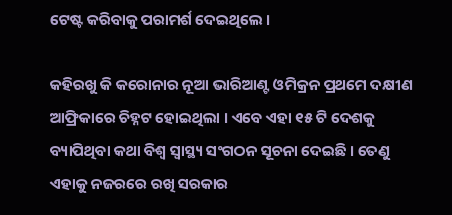ଟେଷ୍ଟ କରିବାକୁ ପରାମର୍ଶ ଦେଇଥିଲେ ।

କହିରଖୁ କି କରୋନାର ନୂଆ ଭାରିଆଣ୍ଟ ଓମିକ୍ରନ ପ୍ରଥମେ ଦକ୍ଷୀଣ ଆଫ୍ରିକାରେ ଚିହ୍ନଟ ହୋଇଥିଲା । ଏବେ ଏହା ୧୫ ଟି ଦେଶକୁ ବ୍ୟାପିଥିବା କଥା ବିଶ୍ୱ ସ୍ୱାସ୍ଥ୍ୟ ସଂଗଠନ ସୂଚନା ଦେଇଛି । ତେଣୁ ଏହାକୁ ନଜରରେ ରଖି ସରକାର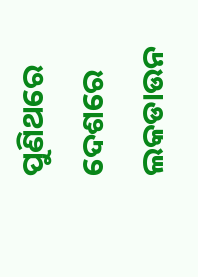ପୁଣିଥରେ ଦେଶରେ ଲକଡାଉନ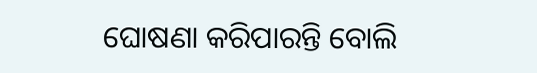ଘୋଷଣା କରିପାରନ୍ତି ବୋଲି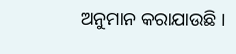ଅନୁମାନ କରାଯାଉଛି ।